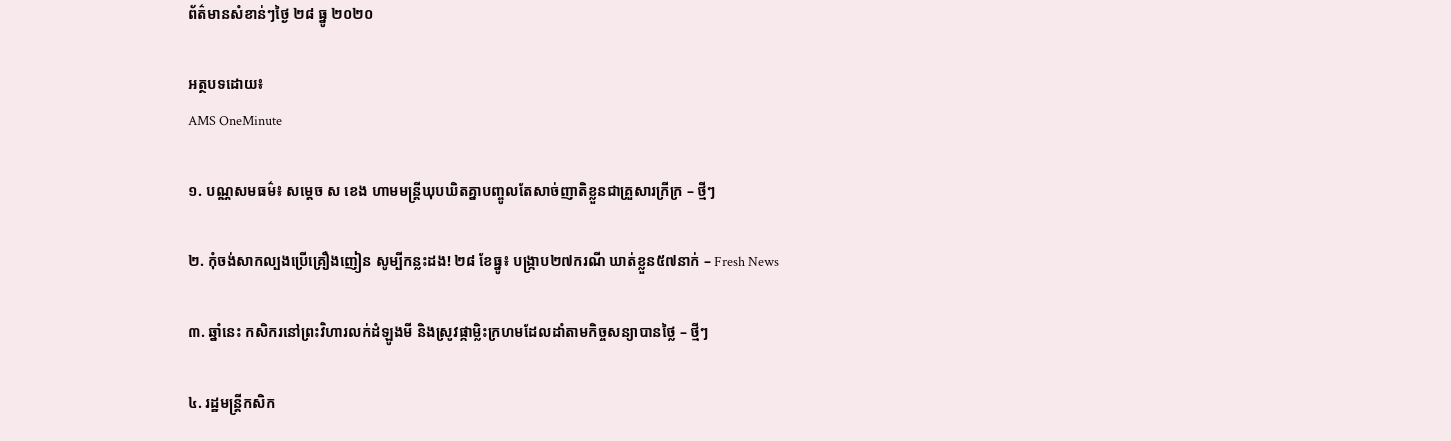ព័ត៌មានសំខាន់ៗថ្ងៃ ២៨ ធ្នូ ២០២០

អត្ថបទដោយ៖
AMS OneMinute

១. បណ្ណសមធម៌៖ សម្តេច ស ខេង ហាមមន្ត្រីឃុបឃិតគ្នាបញ្ចូលតែសាច់ញាតិខ្លួនជាគ្រួសារក្រីក្រ – ថ្មីៗ

២. កុំចង់សាកល្បងប្រើគ្រឿងញៀន សូម្បីកន្លះដង! ២៨ ខែធ្នូ៖ បង្ក្រាប២៧ករណី ឃាត់ខ្លួន៥៧នាក់ – Fresh News

៣. ឆ្នាំនេះ កសិករនៅព្រះវិហារលក់ដំឡូងមី និងស្រូវផ្កាម្លិះក្រហមដែលដាំតាមកិច្ចសន្យាបានថ្លៃ – ថ្មីៗ

៤. រដ្ឋមន្ដ្រីកសិក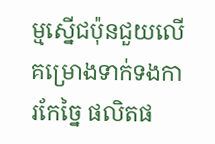ម្មស្នើជប៉ុនជួយលើគម្រោងទាក់ទងការកែច្នៃ ផលិតផ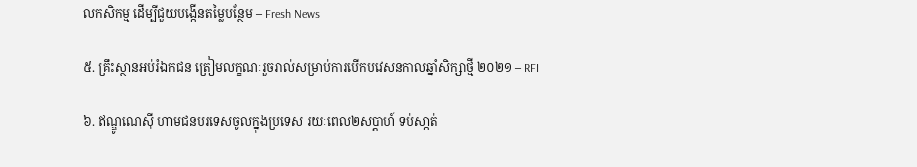លកសិកម្ម ដើម្បីជួយបង្កើនតម្លៃបន្ថែម – Fresh News

៥. គ្រឹះស្ថានអប់រំឯកជន ត្រៀមលក្ខណៈរួចរាល់សម្រាប់ការបើកបវេសនកាលឆ្នាំសិក្សាថ្មី ២០២១ – RFI

៦. ឥណ្ឌូណេស៊ី ហាមជនបរទេសចូលក្នុងប្រទេស រយៈពេល២សប្ដាហ៍ ទប់សា្កត់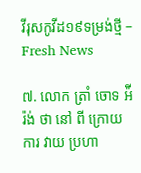វីរុសកូវីដ១៩ទម្រង់ថ្មី – Fresh News

៧. លោក ត្រាំ ចោទ អ៉ីរ៉ង់ ថា នៅ ពី ក្រោយ ការ វាយ ប្រហា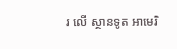រ លើ ស្ថានទូត អាមេរិ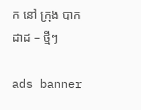ក នៅ ក្រុង បាកដាដ – ថ្មីៗ

ads banner